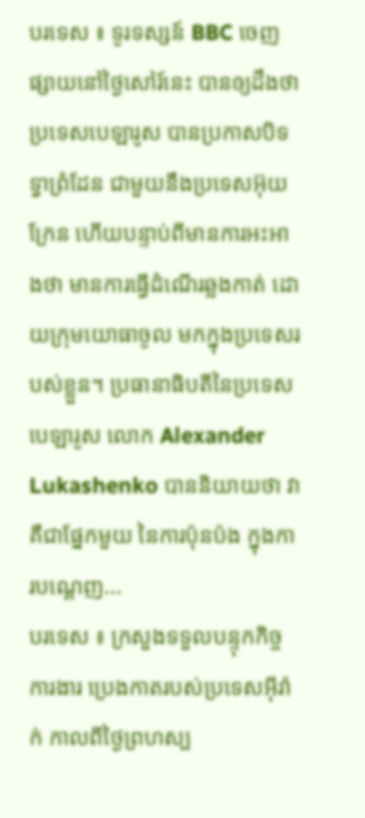បរទេស ៖ ទូរទស្សន៍ BBC ចេញផ្សាយនៅថ្ងៃសៅរ៍នេះ បានឲ្យដឹងថា ប្រទេសបេឡារូស បានប្រកាសបិទទ្វាព្រំដែន ជាមួយនឹងប្រទេសអ៊ុយក្រែន ហើយបន្ទាប់ពីមានការអះអាងថា មានការធ្វើដំណើរឆ្លងកាត់ ដោយក្រុមយោធាចូល មកក្នុងប្រទេសរបស់ខ្លួន។ ប្រធានាធិបតីនៃប្រទេស បេឡារូស លោក Alexander Lukashenko បាននិយាយថា វាគឺជាផ្នែកមួយ នៃការប៉ុនប៉ង ក្នុងការបណ្តេញ...
បរទេស ៖ ក្រសួងទទួលបន្ទុកកិច្ចការងារ ប្រេងកាតរបស់ប្រទេសអ៊ីរ៉ាក់ កាលពីថ្ងៃព្រហស្ប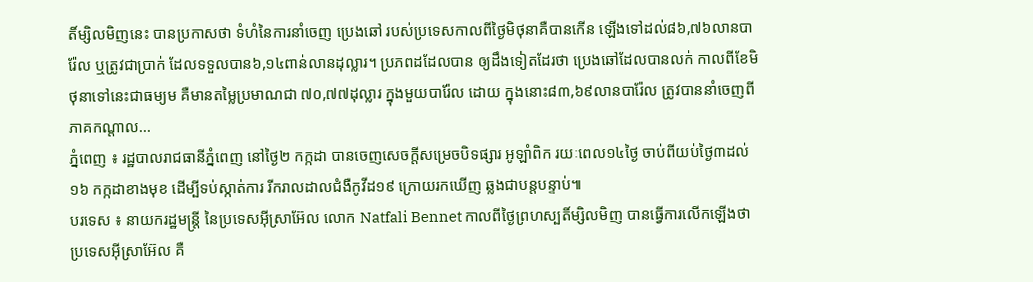តិ៍ម្សិលមិញនេះ បានប្រកាសថា ទំហំនៃការនាំចេញ ប្រេងឆៅ របស់ប្រទេសកាលពីថ្ងៃមិថុនាគឺបានកើន ឡើងទៅដល់៨៦,៧៦លានបារ៉ែល ឬត្រូវជាប្រាក់ ដែលទទួលបាន៦,១៤ពាន់លានដុល្លារ។ ប្រភពដដែលបាន ឲ្យដឹងទៀតដែរថា ប្រេងឆៅដែលបានលក់ កាលពីខែមិថុនាទៅនេះជាធម្យម គឺមានតម្លៃប្រមាណជា ៧០,៧៧ដុល្លារ ក្នុងមួយបារ៉ែល ដោយ ក្នុងនោះ៨៣,៦៩លានបារ៉ែល ត្រូវបាននាំចេញពីភាគកណ្តាល...
ភ្នំពេញ ៖ រដ្ឋបាលរាជធានីភ្នំពេញ នៅថ្ងៃ២ កក្កដា បានចេញសេចក្តីសម្រេចបិទផ្សារ អូឡាំពិក រយៈពេល១៤ថ្ងៃ ចាប់ពីយប់ថ្ងៃ៣ដល់១៦ កក្កដាខាងមុខ ដើម្បីទប់ស្កាត់ការ រីករាលដាលជំងឺកូវីដ១៩ ក្រោយរកឃើញ ឆ្លងជាបន្តបន្ទាប់៕
បរទេស ៖ នាយករដ្ឋមន្ត្រី នៃប្រទេសអ៊ីស្រាអ៊ែល លោក Natfali Bennet កាលពីថ្ងៃព្រហស្បតិ៍ម្សិលមិញ បានធ្វើការលើកឡើងថា ប្រទេសអ៊ីស្រាអ៊ែល គឺ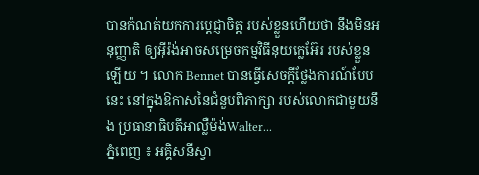បានក៉ណត់យកការប្តេជ្ញាចិត្ត របស់ខ្លួនហើយថា នឹងមិនអនុញ្ញាតិ ឲ្យអ៊ីរ៉ង់អាចសម្រេចកម្មវិធីនុយក្លេអ៊ែរ របស់ខ្លួនឡើយ ។ លោក Bennet បានធ្វើសេចក្តីថ្លែងការណ៍បែបនេះ នៅក្នុងឱកាសនៃជំនួបពិភាក្សា របស់លោកជាមួយនឹង ប្រធានាធិបតីអាល្លឺម៉ង់Walter...
ភ្នំពេញ ៖ អគ្គិសនីស្វា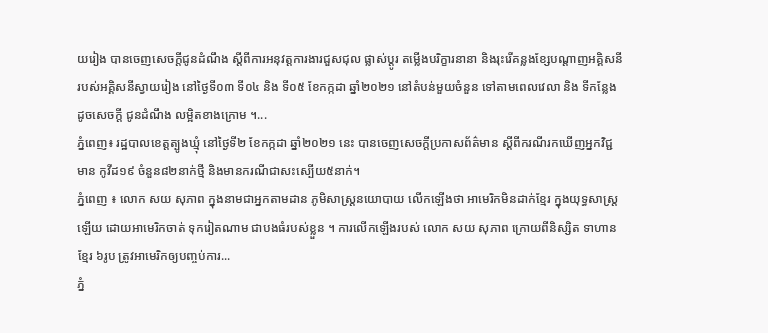យរៀង បានចេញសេចក្តីជូនដំណឹង ស្តីពីការអនុវត្តការងារជួសជុល ផ្លាស់ប្តូរ តម្លើងបរិក្ខារនានា និងរុះរើគន្លងខ្សែបណ្តាញអគ្គិសនី របស់អគ្គិសនីស្វាយរៀង នៅថ្ងៃទី០៣ ទី០៤ និង ទី០៥ ខែកក្កដា ឆ្នាំ២០២១ នៅតំបន់មួយចំនួន ទៅតាមពេលវេលា និង ទីកន្លែងដូចសេចក្តី ជូនដំណឹង លម្អិតខាងក្រោម ។...
ភ្នំពេញ៖ រដ្ឋបាលខេត្តត្បូងឃ្មុំ នៅថ្ងៃទី២ ខែកក្កដា ឆ្នាំ២០២១ នេះ បានចេញសេចក្ដីប្រកាសព័ត៌មាន ស្ដីពីករណីរកឃើញអ្នកវិជ្ជមាន កូវីដ១៩ ចំនួន៨២នាក់ថ្មី និងមានករណីជាសះស្បើយ៥នាក់។
ភ្នំពេញ ៖ លោក សយ សុភាព ក្នុងនាមជាអ្នកតាមដាន ភូមិសាស្ដ្រនយោបាយ លើកឡើងថា អាមេរិកមិនដាក់ខ្មែរ ក្នុងយុទ្ធសាស្ដ្រឡើយ ដោយអាមេរិកចាត់ ទុករៀតណាម ជាបងធំរបស់ខ្លួន ។ ការលើកឡើងរបស់ លោក សយ សុភាព ក្រោយពីនិស្សិត ទាហានខ្មែរ ៦រូប ត្រូវអាមេរិកឲ្យបញ្ចប់ការ...
ភ្នំ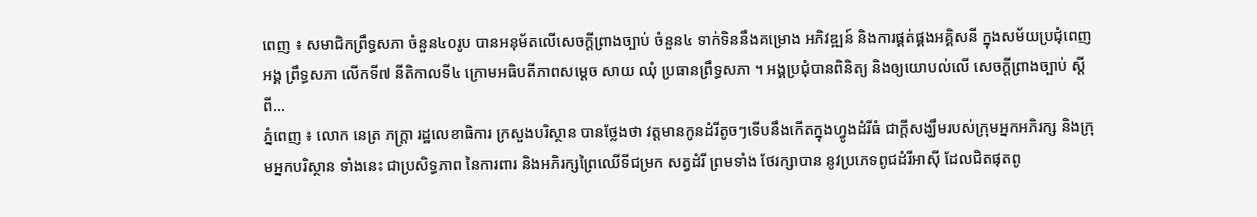ពេញ ៖ សមាជិកព្រឹទ្ធសភា ចំនួន៤០រូប បានអនុម័តលើសេចក្តីព្រាងច្បាប់ ចំនួន៤ ទាក់ទិននឹងគម្រោង អភិវឌ្ឍន៍ និងការផ្គត់ផ្គងអគ្គិសនី ក្នុងសម័យប្រជុំពេញអង្គ ព្រឹទ្ធសភា លើកទី៧ នីតិកាលទី៤ ក្រោមអធិបតីភាពសម្តេច សាយ ឈុំ ប្រធានព្រឹទ្ធសភា ។ អង្គប្រជុំបានពិនិត្យ និងឲ្យយោបល់លើ សេចក្តីព្រាងច្បាប់ ស្តីពី...
ភ្នំពេញ ៖ លោក នេត្រ ភក្ត្រា រដ្ឋលេខាធិការ ក្រសួងបរិស្ថាន បានថ្លែងថា វត្តមានកូនដំរីតូចៗទើបនឹងកើតក្នុងហ្វូងដំរីធំ ជាក្តីសង្ឃឹមរបស់ក្រុមអ្នកអភិរក្ស និងក្រុមអ្នកបរិស្ថាន ទាំងនេះ ជាប្រសិទ្ធភាព នៃការពារ និងអភិរក្សព្រៃឈើទីជម្រក សត្វដំរី ព្រមទាំង ថែរក្សាបាន នូវប្រភេទពូជដំរីអាស៊ី ដែលជិតផុតពូ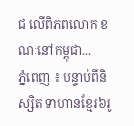ជ លើពិភពលោក ខណៈនៅកម្ពុជា...
ភ្នំពេញ ៖ បន្ទាប់ពីនិស្សិត ទាហានខ្មែរ៦រូ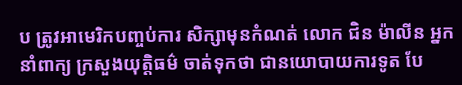ប ត្រូវអាមេរិកបញ្ចប់ការ សិក្សាមុនកំណត់ លោក ជិន ម៉ាលីន អ្នកនាំពាក្យ ក្រសួងយុត្តិធម៌ ចាត់ទុកថា ជានយោបាយការទូត បែ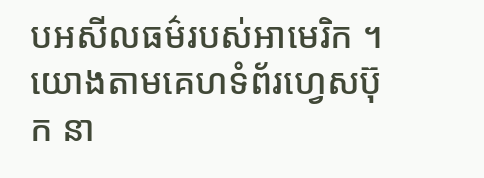បអសីលធម៌របស់អាមេរិក ។ យោងតាមគេហទំព័រហ្វេសប៊ុក នា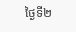ថ្ងៃទី២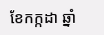ខែកក្កដា ឆ្នាំ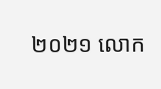២០២១ លោក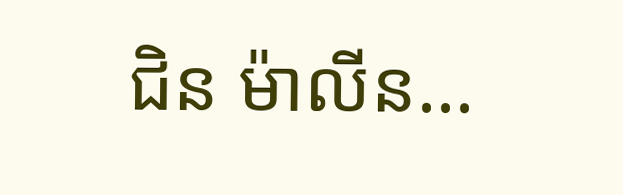ជិន ម៉ាលីន...